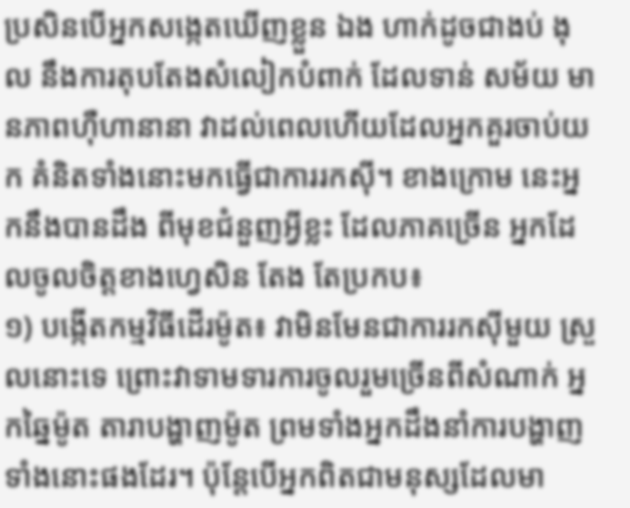ប្រសិនបើអ្នកសង្កេតឃើញខ្លួន ឯង ហាក់ដូចជាងប់ ងុល នឹងការតុបតែងសំលៀកបំពាក់ ដែលទាន់ សម័យ មានភាពហ៊ឺហានានា វាដល់ពេលហើយដែលអ្នកគួរចាប់យក គំនិតទាំងនោះមកធ្វើជាការរកស៊ី។ ខាងក្រោម នេះអ្នកនឹងបានដឹង ពីមុខជំនួញអ្វីខ្លះ ដែលភាគច្រើន អ្នកដែលចូលចិត្តខាងហ្វេសិន តែង តែប្រកប៖
១) បង្កើតកម្មវិធីដើរម៉ូត៖ វាមិនមែនជាការរកស៊ីមួយ ស្រួលនោះទេ ព្រោះវាទាមទារការចូលរួមច្រើនពីសំណាក់ អ្នកឆ្នៃម៉ូត តារាបង្ហាញម៉ូត ព្រមទាំងអ្នកដឹងនាំការបង្ហាញទាំងនោះផងដែរ។ ប៉ុន្តែបើអ្នកពិតជាមនុស្សដែលមា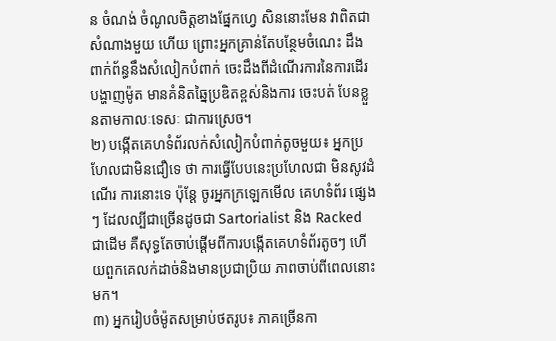ន ចំណង់ ចំណូលចិត្តខាងផ្នែកហ្វេ សិននោះមែន វាពិតជាសំណាងមួយ ហើយ ព្រោះអ្នកគ្រាន់តែបន្ថែមចំណេះ ដឹង ពាក់ព័ន្ធនឹងសំលៀកបំពាក់ ចេះដឹងពីដំណើរការនៃការដើរបង្ហាញម៉ូត មានគំនិតឆ្នៃប្រឌិតខ្ពស់និងការ ចេះបត់ បែនខ្លួនតាមកាលៈទេសៈ ជាការស្រេច។
២) បង្កើតគេហទំព័រលក់សំលៀកបំពាក់តូចមួយ៖ អ្នកប្រហែលជាមិនជឿទេ ថា ការធ្វើបែបនេះប្រហែលជា មិនសូវដំណើរ ការនោះទេ ប៉ុន្តែ ចូរអ្នកក្រឡេកមើល គេហទំព័រ ផ្សេងៗ ដែលល្បីជាច្រើនដូចជា Sartorialist និង Racked ជាដើម គឺសុទ្ធតែចាប់ផ្ដើមពីការបង្កើតគេហទំព័រតូចៗ ហើយពួកគេលក់ដាច់និងមានប្រជាប្រិយ ភាពចាប់ពីពេលនោះមក។
៣) អ្នករៀបចំម៉ូតសម្រាប់ថតរូប៖ ភាគច្រើនកា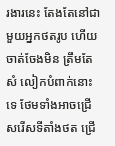រងារនេះ តែងតែនៅជាមួយអ្នកថតរូប ហើយ ចាត់ចែងមិន ត្រឹមតែសំ លៀកបំពាក់នោះទេ ថែមទាំងអាចជ្រើសរើសទីតាំងថត ជ្រើ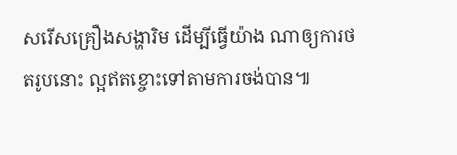សរើសគ្រឿងសង្ហារិម ដើម្បីធ្វើយ៉ាង ណាឲ្យការថតរូបនោះ ល្អឥតខ្ចោះទៅតាមការចង់បាន៕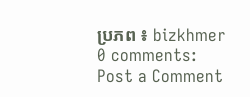ប្រភព ៖ bizkhmer
0 comments:
Post a Comment